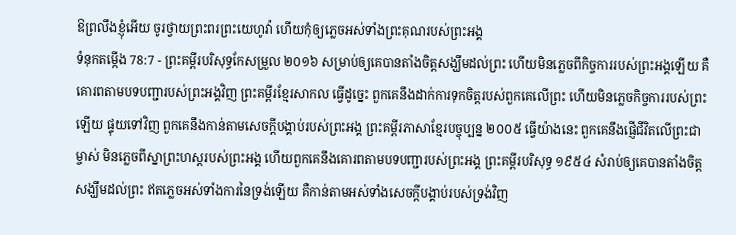ឱព្រលឹងខ្ញុំអើយ ចូរថ្វាយព្រះពរព្រះយេហូវ៉ា ហើយកុំឲ្យភ្លេចអស់ទាំងព្រះគុណរបស់ព្រះអង្គ
ទំនុកតម្កើង 78:7 - ព្រះគម្ពីរបរិសុទ្ធកែសម្រួល ២០១៦ សម្រាប់ឲ្យគេបានតាំងចិត្តសង្ឃឹមដល់ព្រះ ហើយមិនភ្លេចពីកិច្ចការរបស់ព្រះអង្គឡើយ គឺគោរពតាមបទបញ្ជារបស់ព្រះអង្គវិញ ព្រះគម្ពីរខ្មែរសាកល ធ្វើដូច្នេះ ពួកគេនឹងដាក់ការទុកចិត្តរបស់ពួកគេលើព្រះ ហើយមិនភ្លេចកិច្ចការរបស់ព្រះឡើយ ផ្ទុយទៅវិញ ពួកគេនឹងកាន់តាមសេចក្ដីបង្គាប់របស់ព្រះអង្គ ព្រះគម្ពីរភាសាខ្មែរបច្ចុប្បន្ន ២០០៥ ធ្វើយ៉ាងនេះ ពួកគេនឹងផ្ញើជីវិតលើព្រះជាម្ចាស់ មិនភ្លេចពីស្នាព្រះហស្ដរបស់ព្រះអង្គ ហើយពួកគេនឹងគោរពតាមបទបញ្ជារបស់ព្រះអង្គ ព្រះគម្ពីរបរិសុទ្ធ ១៩៥៤ សំរាប់ឲ្យគេបានតាំងចិត្តសង្ឃឹមដល់ព្រះ ឥតភ្លេចអស់ទាំងការនៃទ្រង់ឡើយ គឺកាន់តាមអស់ទាំងសេចក្ដីបង្គាប់របស់ទ្រង់វិញ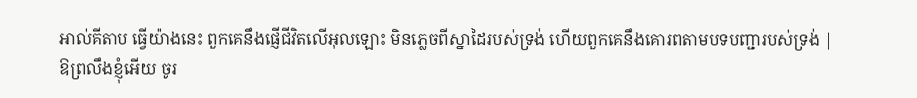អាល់គីតាប ធ្វើយ៉ាងនេះ ពួកគេនឹងផ្ញើជីវិតលើអុលឡោះ មិនភ្លេចពីស្នាដៃរបស់ទ្រង់ ហើយពួកគេនឹងគោរពតាមបទបញ្ជារបស់ទ្រង់ |
ឱព្រលឹងខ្ញុំអើយ ចូរ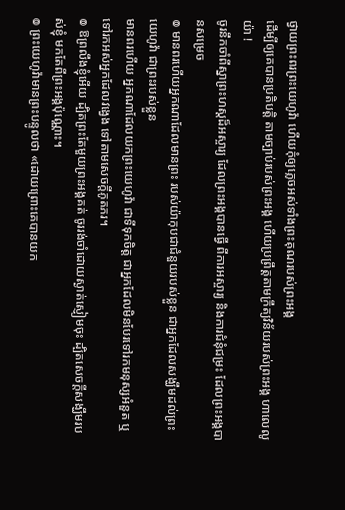ថ្វាយព្រះពរព្រះយេហូវ៉ា ហើយកុំឲ្យភ្លេចអស់ទាំងព្រះគុណរបស់ព្រះអង្គ
ដើម្បីឲ្យគេបានប្រតិបត្តិ តាមច្បាប់របស់ព្រះអង្គ ហើយប្រព្រឹត្តតាមក្រឹត្យវិន័យរបស់ព្រះអង្គ ហាលេលូយ៉ា !
ចូរនឹកចាំពីស្នាព្រះហស្ដដ៏អស្ចារ្យ ដែលព្រះអង្គបានធ្វើ ពីការអស្ចារ្យ និងការជំនុំជម្រះ ដែលព្រះអង្គបានសម្រេច
៙ មានពរហើយអ្នកណាដែលមានព្រះ របស់យ៉ាកុបជាជំនួយរបស់ខ្លួន ជាអ្នកដែលសង្ឃឹមដល់ព្រះយេហូវ៉ា ជាព្រះរបស់ខ្លួន
មានពរហើយ អ្នកណាដែលយកព្រះយេហូវ៉ា ជាទីទុកចិត្ត ជាអ្នកដែលមិនបែរទៅរកមនុស្សអំនួត ឬទៅរកអស់អ្នកដែលវង្វេង ទៅតាមសេចក្ដីភូតភរ។
៙ ឱព្រលឹងខ្ញុំអើយ ដ្បិតព្រះតែមួយព្រះអង្គគត់ ចូររង់ចាំដោយស្ងាត់ស្ញៀមចុះ ដ្បិតសេចក្ដីសង្ឃឹមរបស់ខ្ញុំ មកតែពីព្រះអង្គប៉ុណ្ណោះ។
៙ ព្រះយេហូវ៉ាមានព្រះបន្ទូលថា «ដោយព្រោះគេបានយក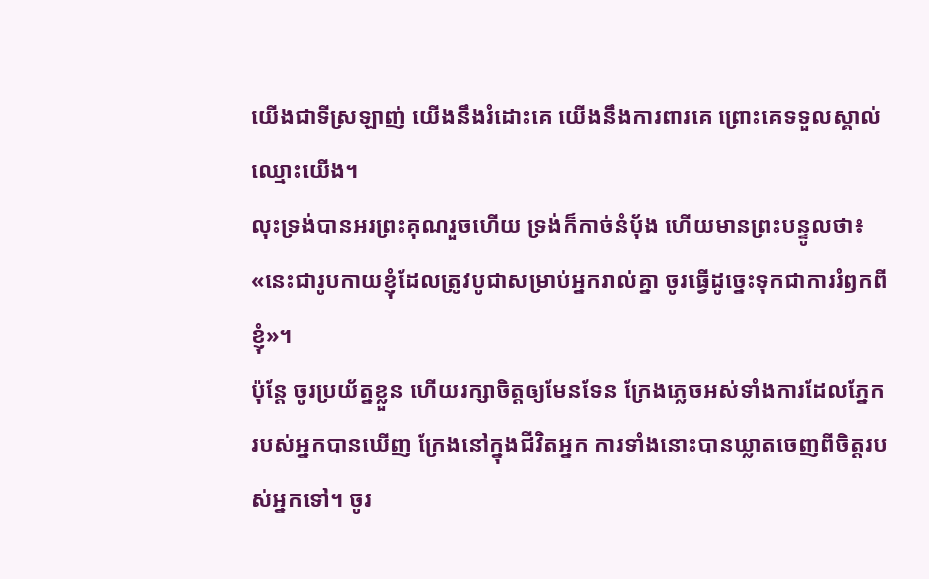យើងជាទីស្រឡាញ់ យើងនឹងរំដោះគេ យើងនឹងការពារគេ ព្រោះគេទទួលស្គាល់ឈ្មោះយើង។
លុះទ្រង់បានអរព្រះគុណរួចហើយ ទ្រង់ក៏កាច់នំបុ័ង ហើយមានព្រះបន្ទូលថា៖ «នេះជារូបកាយខ្ញុំដែលត្រូវបូជាសម្រាប់អ្នករាល់គ្នា ចូរធ្វើដូច្នេះទុកជាការរំឭកពីខ្ញុំ»។
ប៉ុន្តែ ចូរប្រយ័ត្នខ្លួន ហើយរក្សាចិត្តឲ្យមែនទែន ក្រែងភ្លេចអស់ទាំងការដែលភ្នែករបស់អ្នកបានឃើញ ក្រែងនៅក្នុងជីវិតអ្នក ការទាំងនោះបានឃ្លាតចេញពីចិត្តរបស់អ្នកទៅ។ ចូរ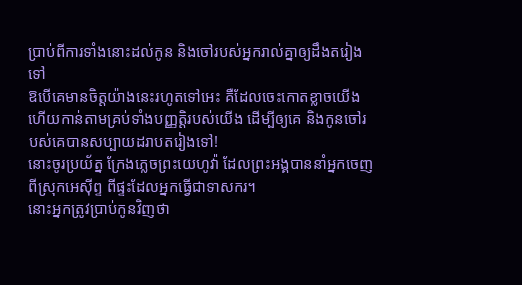ប្រាប់ពីការទាំងនោះដល់កូន និងចៅរបស់អ្នករាល់គ្នាឲ្យដឹងតរៀងទៅ
ឱបើគេមានចិត្តយ៉ាងនេះរហូតទៅអេះ គឺដែលចេះកោតខ្លាចយើង ហើយកាន់តាមគ្រប់ទាំងបញ្ញត្តិរបស់យើង ដើម្បីឲ្យគេ និងកូនចៅរបស់គេបានសប្បាយដរាបតរៀងទៅ!
នោះចូរប្រយ័ត្ន ក្រែងភ្លេចព្រះយេហូវ៉ា ដែលព្រះអង្គបាននាំអ្នកចេញពីស្រុកអេស៊ីព្ទ ពីផ្ទះដែលអ្នកធ្វើជាទាសករ។
នោះអ្នកត្រូវប្រាប់កូនវិញថា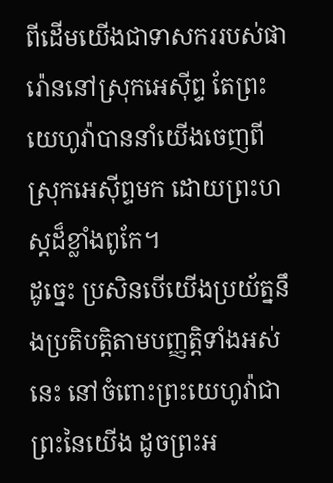ពីដើមយើងជាទាសកររបស់ផារ៉ោននៅស្រុកអេស៊ីព្ទ តែព្រះយេហូវ៉ាបាននាំយើងចេញពីស្រុកអេស៊ីព្ទមក ដោយព្រះហស្តដ៏ខ្លាំងពូកែ។
ដូច្នេះ ប្រសិនបើយើងប្រយ័ត្ននឹងប្រតិបត្តិតាមបញ្ញត្តិទាំងអស់នេះ នៅចំពោះព្រះយេហូវ៉ាជាព្រះនៃយើង ដូចព្រះអ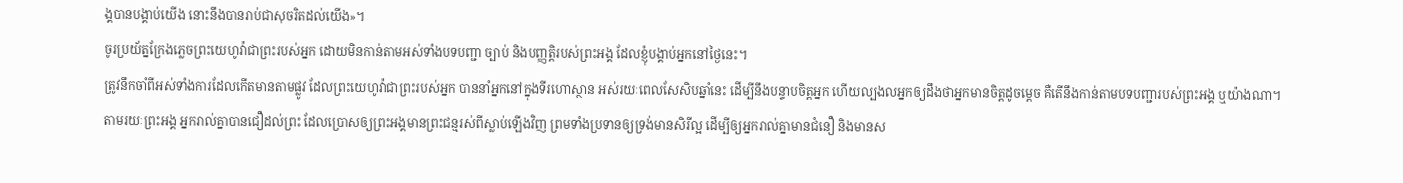ង្គបានបង្គាប់យើង នោះនឹងបានរាប់ជាសុចរិតដល់យើង»។
ចូរប្រយ័ត្នក្រែងភ្លេចព្រះយេហូវ៉ាជាព្រះរបស់អ្នក ដោយមិនកាន់តាមអស់ទាំងបទបញ្ជា ច្បាប់ និងបញ្ញត្តិរបស់ព្រះអង្គ ដែលខ្ញុំបង្គាប់អ្នកនៅថ្ងៃនេះ។
ត្រូវនឹកចាំពីអស់ទាំងការដែលកើតមានតាមផ្លូវ ដែលព្រះយេហូវ៉ាជាព្រះរបស់អ្នក បាននាំអ្នកនៅក្នុងទីរហោស្ថាន អស់រយៈពេលសែសិបឆ្នាំនេះ ដើម្បីនឹងបន្ទាបចិត្តអ្នក ហើយល្បងលអ្នកឲ្យដឹងថាអ្នកមានចិត្តដូចម្ដេច គឺតើនឹងកាន់តាមបទបញ្ជារបស់ព្រះអង្គ ឬយ៉ាងណា។
តាមរយៈព្រះអង្គ អ្នករាល់គ្នាបានជឿដល់ព្រះ ដែលប្រោសឲ្យព្រះអង្គមានព្រះជន្មរស់ពីស្លាប់ឡើងវិញ ព្រមទាំងប្រទានឲ្យទ្រង់មានសិរីល្អ ដើម្បីឲ្យអ្នករាល់គ្នាមានជំនឿ និងមានស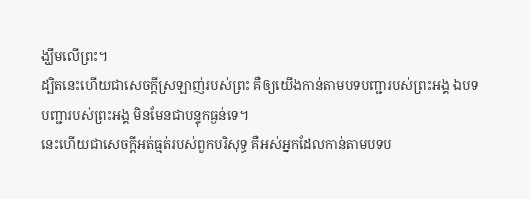ង្ឃឹមលើព្រះ។
ដ្បិតនេះហើយជាសេចក្ដីស្រឡាញ់របស់ព្រះ គឺឲ្យយើងកាន់តាមបទបញ្ជារបស់ព្រះអង្គ ឯបទបញ្ជារបស់ព្រះអង្គ មិនមែនជាបន្ទុកធ្ងន់ទេ។
នេះហើយជាសេចក្ដីអត់ធ្មត់របស់ពួកបរិសុទ្ធ គឺអស់អ្នកដែលកាន់តាមបទប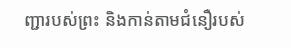ញ្ជារបស់ព្រះ និងកាន់តាមជំនឿរបស់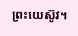ព្រះយេស៊ូវ។